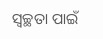ସ୍ୱଚ୍ଛତା ପାଇଁ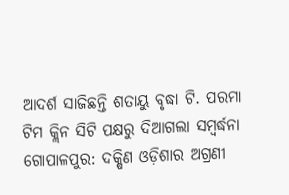ଆଦର୍ଶ ସାଜିଛନ୍ତି ଶତାୟୁ ବୃଦ୍ଧା ଟି. ପରମା
ଟିମ କ୍ଲିନ ସିଟି ପକ୍ଷରୁ ଦିଆଗଲା ସମ୍ବର୍ଦ୍ଧନା
ଗୋପାଳପୁର: ଦକ୍ଷିଣ ଓଡ଼ିଶାର ଅଗ୍ରଣୀ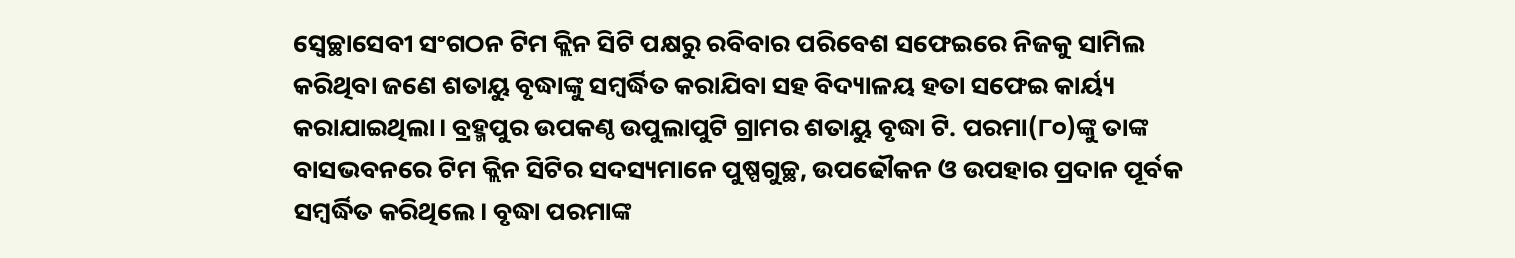ସ୍ବେଚ୍ଛାସେବୀ ସଂଗଠନ ଟିମ କ୍ଲିନ ସିଟି ପକ୍ଷରୁ ରବିବାର ପରିବେଶ ସଫେଇରେ ନିଜକୁ ସାମିଲ କରିଥିବା ଜଣେ ଶତାୟୁ ବୃଦ୍ଧାଙ୍କୁ ସମ୍ବର୍ଦ୍ଧିତ କରାଯିବା ସହ ବିଦ୍ୟାଳୟ ହତା ସଫେଇ କାର୍ୟ୍ୟ କରାଯାଇଥିଲା। ବ୍ରହ୍ମପୁର ଉପକଣ୍ଠ ଉପୁଲାପୁଟି ଗ୍ରାମର ଶତାୟୁ ବୃଦ୍ଧା ଟି. ପରମା(୮୦)ଙ୍କୁ ତାଙ୍କ ବାସଭବନରେ ଟିମ କ୍ଲିନ ସିଟିର ସଦସ୍ୟମାନେ ପୁଷ୍ପଗୁଚ୍ଛ, ଉପଢୌକନ ଓ ଉପହାର ପ୍ରଦାନ ପୂର୍ବକ ସମ୍ବର୍ଦ୍ଧିତ କରିଥିଲେ। ବୃଦ୍ଧା ପରମାଙ୍କ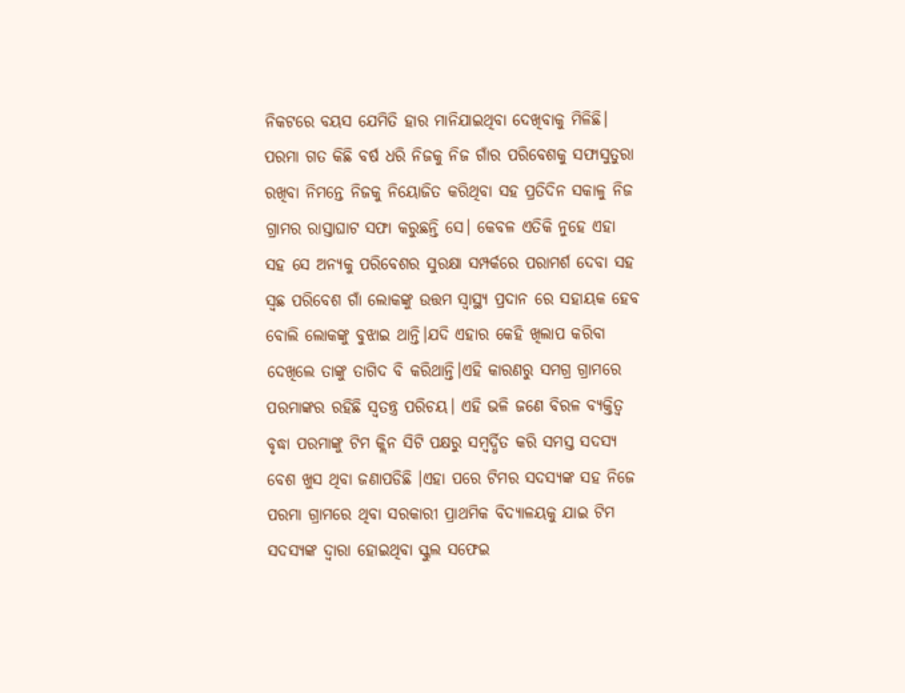ନିକଟରେ ବୟସ ଯେମିତି ହାର ମାନିଯାଇଥିବା ଦେଖିବାକୁ ମିଳିଛି।
ପରମା ଗତ କିଛି ବର୍ଷ ଧରି ନିଜକୁ ନିଜ ଗାଁର ପରିବେଶକୁ ସଫାସୁତୁରା ରଖିବା ନିମନ୍ତେ ନିଜକୁ ନିୟୋଜିତ କରିଥିବା ସହ ପ୍ରତିଦିନ ସକାଳୁ ନିଜ ଗ୍ରାମର ରାସ୍ତାଘାଟ ସଫା କରୁଛନ୍ତି ସେ। କେବଳ ଏତିକି ନୁହେ ଏହା ସହ ସେ ଅନ୍ୟକୁ ପରିବେଶର ସୁରକ୍ଷା ସମ୍ପର୍କରେ ପରାମର୍ଶ ଦେବା ସହ ସ୍ବଛ ପରିବେଶ ଗାଁ ଲୋକଙ୍କୁ ଉତ୍ତମ ସ୍ବାସ୍ଥ୍ୟ ପ୍ରଦାନ ରେ ସହାୟକ ହେବ ବୋଲି ଲୋକଙ୍କୁ ବୁଝାଇ ଥାନ୍ତି।ଯଦି ଏହାର କେହି ଖିଲାପ କରିବା ଦେଖିଲେ ତାଙ୍କୁ ତାଗିଦ ବି କରିଥାନ୍ତି।ଏହି କାରଣରୁ ସମଗ୍ର ଗ୍ରାମରେ ପରମାଙ୍କର ରହିଛି ସ୍ୱତନ୍ତ୍ର ପରିଚୟ। ଏହି ଭଳି ଜଣେ ବିରଳ ବ୍ୟକ୍ତିତ୍ଵ ବୃଦ୍ଧା ପରମାଙ୍କୁ ଟିମ କ୍ଲିନ ସିଟି ପକ୍ଷରୁ ସମ୍ବର୍ଦ୍ଧିତ କରି ସମସ୍ତ ସଦସ୍ୟ ବେଶ ଖୁସ ଥିବା ଜଣାପଡିଛି ।ଏହା ପରେ ଟିମର ସଦସ୍ୟଙ୍କ ସହ ନିଜେ ପରମା ଗ୍ରାମରେ ଥିବା ସରକାରୀ ପ୍ରାଥମିକ ବିଦ୍ୟାଳୟକୁ ଯାଇ ଟିମ ସଦସ୍ୟଙ୍କ ଦ୍ୱାରା ହୋଇଥିବା ସ୍କୁଲ ସଫେଇ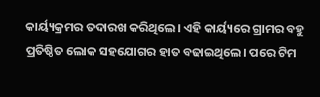କାର୍ୟ୍ୟକ୍ରମର ତଦାରଖ କରିଥିଲେ। ଏହି କାର୍ୟ୍ୟରେ ଗ୍ରାମର ବହୁ ପ୍ରତିଷ୍ଠିତ ଲୋକ ସହଯୋଗର ହାତ ବଢାଇଥିଲେ। ପରେ ଟିମ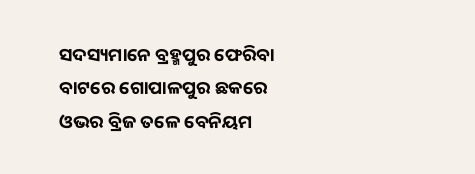ସଦସ୍ୟମାନେ ବ୍ରହ୍ମପୁର ଫେରିବା ବାଟରେ ଗୋପାଳପୁର ଛକରେ ଓଭର ବ୍ରିଜ ତଳେ ବେନିୟମ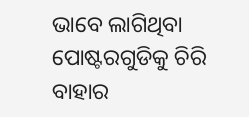ଭାବେ ଲାଗିଥିବା ପୋଷ୍ଟରଗୁଡିକୁ ଚିରି ବାହାର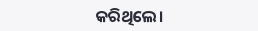କରିଥିଲେ।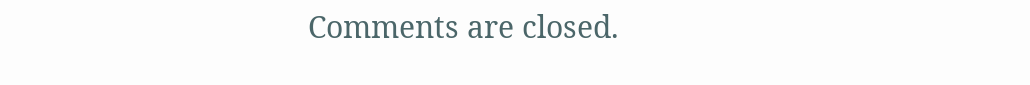Comments are closed.